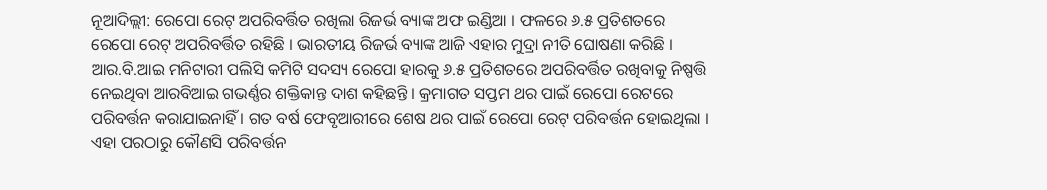ନୂଆଦିଲ୍ଲୀ: ରେପୋ ରେଟ୍ ଅପରିବର୍ତ୍ତିତ ରଖିଲା ରିଜର୍ଭ ବ୍ୟାଙ୍କ ଅଫ ଇଣ୍ଡିଆ । ଫଳରେ ୬.୫ ପ୍ରତିଶତରେ ରେପୋ ରେଟ୍ ଅପରିବର୍ତ୍ତିତ ରହିଛି । ଭାରତୀୟ ରିଜର୍ଭ ବ୍ୟାଙ୍କ ଆଜି ଏହାର ମୁଦ୍ରା ନୀତି ଘୋଷଣା କରିଛି । ଆର.ବି.ଆଇ ମନିଟାରୀ ପଲିସି କମିଟି ସଦସ୍ୟ ରେପୋ ହାରକୁ ୬.୫ ପ୍ରତିଶତରେ ଅପରିବର୍ତ୍ତିତ ରଖିବାକୁ ନିଷ୍ପତ୍ତି ନେଇଥିବା ଆରବିଆଇ ଗଭର୍ଣ୍ଣର ଶକ୍ତିକାନ୍ତ ଦାଶ କହିଛନ୍ତି । କ୍ରମାଗତ ସପ୍ତମ ଥର ପାଇଁ ରେପୋ ରେଟରେ ପରିବର୍ତ୍ତନ କରାଯାଇନାହିଁ । ଗତ ବର୍ଷ ଫେବୃଆରୀରେ ଶେଷ ଥର ପାଇଁ ରେପୋ ରେଟ୍ ପରିବର୍ତ୍ତନ ହୋଇଥିଲା । ଏହା ପରଠାରୁ କୌଣସି ପରିବର୍ତ୍ତନ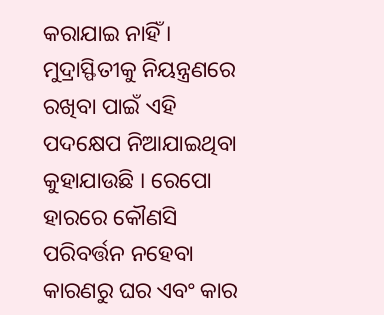କରାଯାଇ ନାହିଁ । ମୁଦ୍ରାସ୍ଫିତୀକୁ ନିୟନ୍ତ୍ରଣରେ ରଖିବା ପାଇଁ ଏହି ପଦକ୍ଷେପ ନିଆଯାଇଥିବା କୁହାଯାଉଛି । ରେପୋ ହାରରେ କୌଣସି ପରିବର୍ତ୍ତନ ନହେବା କାରଣରୁ ଘର ଏବଂ କାର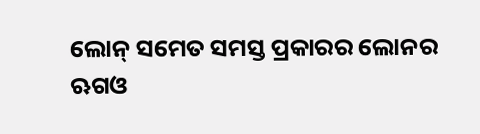ଲୋନ୍ ସମେତ ସମସ୍ତ ପ୍ରକାରର ଲୋନର ଋଗଓ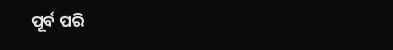ପୂର୍ବ ପରି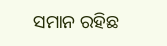ସମାନ ରହିଛ